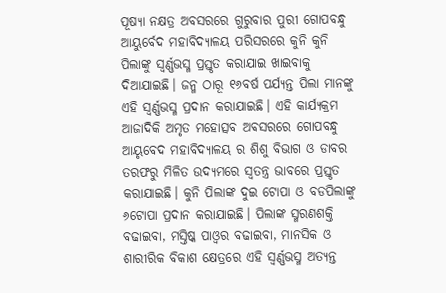ପୂଷ୍ୟା ନକ୍ଷତ୍ର ଅବସରରେ ଗୁରୁବାର ପୁରୀ ଗୋପବନ୍ଧୁ ଆୟୁର୍ବେଦ ମହାବିଦ୍ୟାଳୟ ପରିସରରେ କୁନି କୁନି ପିଲାଙ୍କୁ ସ୍ବର୍ଣ୍ଣଭସ୍ମ ପ୍ରସ୍ତୃତ କରାଯାଇ ଖାଇବାକୁ ଦିଆଯାଇଛି। ଜନ୍ମ ଠାରୂ ୧୬ବର୍ଷ ପର୍ଯ୍ୟନ୍ତ ପିଲା ମାନଙ୍କୁ ଏହି ସ୍ବର୍ଣ୍ଣଭସ୍ମ ପ୍ରଦାନ କରାଯାଇଛି। ଏହି କାର୍ଯ୍ୟକ୍ରମ ଆଜାଦିକି ଅମୃତ ମହୋତ୍ସବ ଅଵସରରେ ଗୋପବନ୍ଧୁ ଆୟୃବେଦ ମହାବିଦ୍ୟାଳୟ ର ଶିଶୁ ବିଭାଗ ଓ ଡାବର ତରଫରୁ ମିଳିତ ଉଦ୍ୟମରେ ସ୍ବତନ୍ତ୍ର ଭାବରେ ପ୍ରସ୍ତୃତ କରାଯାଇଛି। କୁନି ପିଲାଙ୍କ ଦୁଇ ଟୋପା ଓ ବଡପିଲାଙ୍କୁ ୬ଟୋପା ପ୍ରଦାନ କରାଯାଇଛି। ପିଲାଙ୍କ ସ୍ମରଣଶକ୍ତି ବଢାଇବା, ମସ୍ତିଷ୍କ ପାଓ୍ବର ବଢାଇବା, ମାନସିକ ଓ ଶାରୀରିକ ବିକାଶ କ୍ଷେତ୍ରରେ ଏହି ସ୍ବର୍ଣ୍ଣଭସ୍ମ ଅତ୍ୟନ୍ତ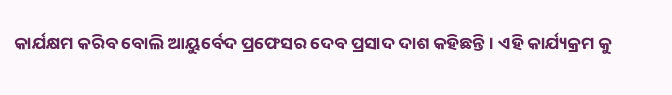କାର୍ଯକ୍ଷମ କରିବ ବୋଲି ଆୟୁର୍ବେଦ ପ୍ରଫେସର ଦେବ ପ୍ରସାଦ ଦାଶ କହିଛନ୍ତି। ଏହି କାର୍ଯ୍ୟକ୍ରମ କୁ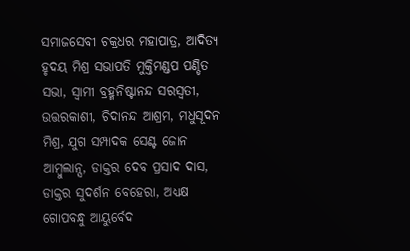ସମାଜସେବୀ ଚକ୍ରଧର ମହାପାତ୍ର, ଆଦିତ୍ୟ ହୃଦୟ ମିଶ୍ର ସଭାପତି ମୁକ୍ତିମଣ୍ଡପ ପଣ୍ଡିତ ସଭା, ସ୍ବାମୀ ବ୍ରହ୍ମନିଷ୍ଟାନନ୍ଦ ସରସ୍ବତୀ, ଉତ୍ତରକାଶୀ, ଚିଦାନନ୍ଦ ଆଶ୍ରମ, ମଧୁସୂଦନ ମିଶ୍ର, ଯୁଗ ସମ୍ପାଦକ ସେଣ୍ଟ ଜୋନ ଆମ୍ବୁଲାନ୍ସ, ଡାକ୍ତର ଦେବ ପ୍ରସାଦ ଦାସ, ଡାକ୍ତର ସୁଦର୍ଶନ ବେହେରା, ଅଧ୍ୟକ୍ଷ ଗୋପବନ୍ଧୁ ଆୟୁର୍ବେଦ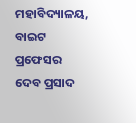ମହାବିଦ୍ୟାଳୟ, ବାଇଟ ପ୍ରଫେସର ଦେବ ପ୍ରସାଦ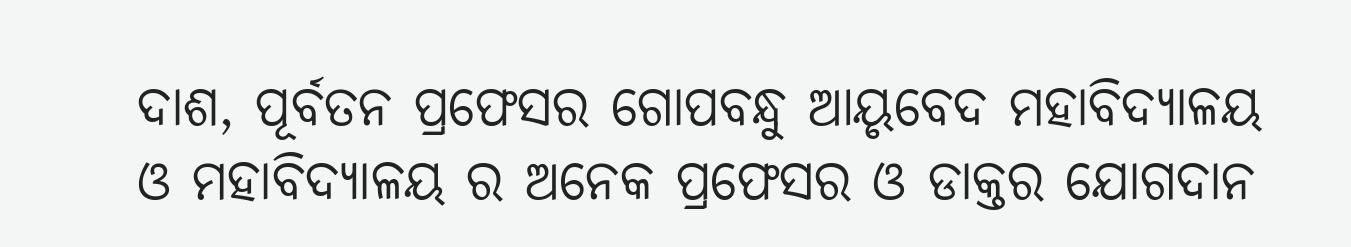ଦାଶ, ପୂର୍ବତନ ପ୍ରଫେସର ଗୋପବନ୍ଧୁ ଆୟୃବେଦ ମହାବିଦ୍ୟାଳୟ ଓ ମହାବିଦ୍ୟାଳୟ ର ଅନେକ ପ୍ରଫେସର ଓ ଡାକ୍ତର ଯୋଗଦାନ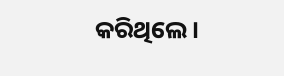କରିଥିଲେ।